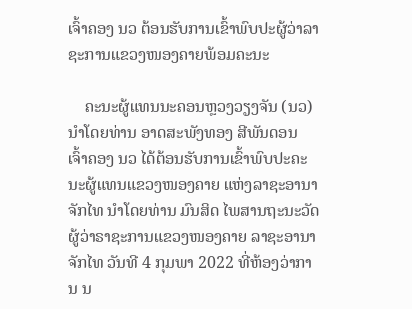ເຈົ້າຄອງ ນວ ຕ້ອນຮັບການເຂົ້າພົບປະຜູ້ວ່າລາຊະການແຂວງໜອງຄາຍພ້ອມຄະນະ

    ຄະນະຜູ້ແທນນະຄອນຫຼວງວຽງຈັນ (ນວ) ນໍາໂດຍທ່ານ ອາດສະພັງທອງ ສີພັນດອນ ເຈົ້າຄອງ ນວ ໄດ້ຕ້ອນຮັບການເຂົ້າພົບປະຄະນະຜູ້ແທນແຂວງໜອງຄາຍ ແຫ່ງລາຊະອານາຈັກໄທ ນໍາໂດຍທ່ານ ມົນສິດ ໄພສານຖະນະວັດ ຜູ້ວ່າຣາຊະການແຂວງໜອງຄາຍ ລາຊະອານາຈັກໄທ ວັນທີ 4 ກຸມພາ 2022 ທີ່ຫ້ອງວ່າການ ນ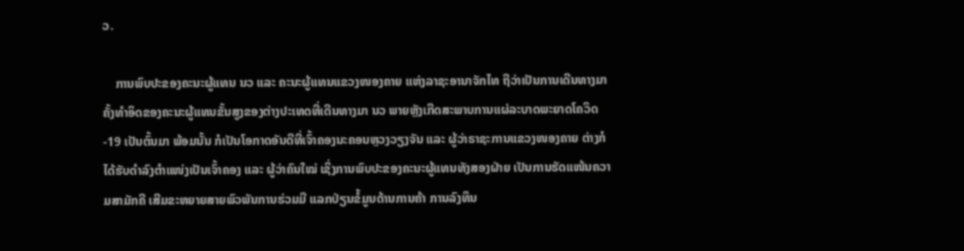ວ.

    ການພົບປະຂອງຄະນະຜູ້ແທນ ນວ ແລະ ຄະນະຜູ້ແທນແຂວງໜອງຄາຍ ແຫ່ງລາຊະອານາຈັກໄທ ຖືວ່າເປັນການເດີນທາງມາຄັ້ງທໍາອິດຂອງຄະນະຜູ້ແທນຂັ້ນສູງຂອງຕ່າງປະເທດທີ່ເດີນທາງມາ ນວ ພາຍຫຼັງເກີດສະພາບການແຜ່ລະບາດພະຍາດໂຄວິດ-19 ເປັນຕົ້ນມາ ພ້ອມນັ້ນ ກໍເປັນໂອກາດອັນດີທີ່ເຈົ້າຄອງນະຄອນຫຼວງວຽງຈັນ ແລະ ຜູ້ວ່າຣາຊະການແຂວງໜອງຄາຍ ຕ່າງກໍໄດ້ຮັບດໍາລົງຕໍາແໜ່ງເປັນເຈົ້າຄອງ ແລະ ຜູ້ວ່າຄົນໃໝ່ ເຊິ່ງການພົບປະຂອງຄະນະຜູ້ແທນທັງສອງຝ່າຍ ເປັນການຮັດແໜ້ນຄວາມສາມັກຄີ ເສີມຂະຫຍາຍສາຍພົວພັນການຮ່ວມມື ແລກປ່ຽນຂໍ້ມູນດ້ານການຄ້າ ການລົງທຶນ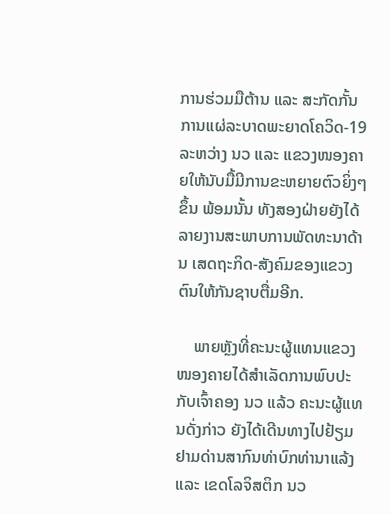ການຮ່ວມມືຕ້ານ ແລະ ສະກັດກັ້ນການແຜ່ລະບາດພະຍາດໂຄວິດ-19 ລະຫວ່າງ ນວ ແລະ ແຂວງໜອງຄາຍໃຫ້ນັບມື້ມີການຂະຫຍາຍຕົວຍິ່ງໆຂຶ້ນ ພ້ອມນັ້ນ ທັງສອງຝ່າຍຍັງໄດ້ລາຍງານສະພາບການພັດທະນາດ້ານ ເສດຖະກິດ-ສັງຄົມຂອງແຂວງຕົນໃຫ້ກັນຊາບຕື່ມອີກ.

    ພາຍຫຼັງທີ່ຄະນະຜູ້ແທນແຂວງໜອງຄາຍໄດ້ສໍາເລັດການພົບປະກັບເຈົ້າຄອງ ນວ ແລ້ວ ຄະນະຜູ້ແທນດັ່ງກ່າວ ຍັງໄດ້ເດີນທາງໄປຢ້ຽມຢາມດ່ານສາກົນທ່າບົກທ່ານາແລ້ງ ແລະ ເຂດໂລຈິສຕິກ ນວ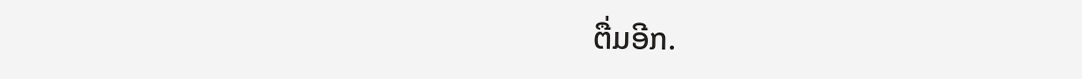ຕື່ມອີກ.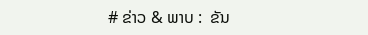# ຂ່າວ & ພາບ :  ຂັນ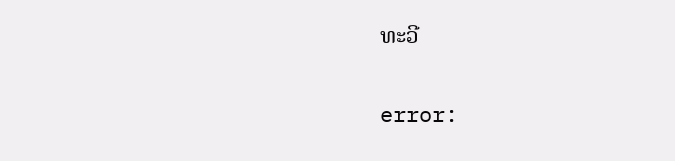ທະວີ

error: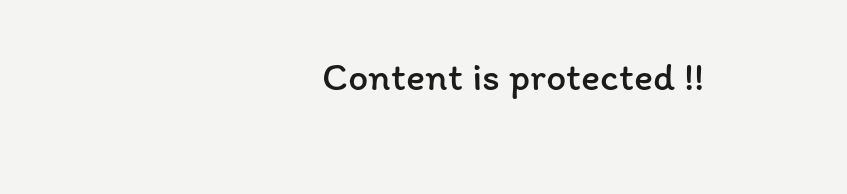Content is protected !!